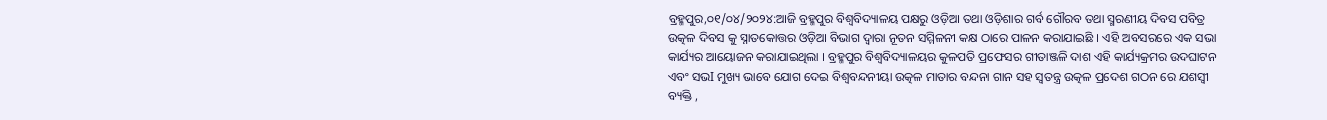ବ୍ରହ୍ମପୁର,୦୧/୦୪/୨୦୨୪:ଆଜି ବ୍ରହ୍ମପୁର ବିଶ୍ଵବିଦ୍ୟାଳୟ ପକ୍ଷରୁ ଓଡ଼ିଆ ତଥା ଓଡ଼ିଶାର ଗର୍ବ ଗୌରବ ତଥା ସ୍ମରଣୀୟ ଦିବସ ପବିତ୍ର ଉତ୍କଳ ଦିବସ କୁ ସ୍ନାତକୋତ୍ତର ଓଡ଼ିଆ ବିଭାଗ ଦ୍ଵାରା ନୂତନ ସମ୍ମିଳନୀ କକ୍ଷ ଠାରେ ପାଳନ କରାଯାଇଛି । ଏହି ଅବସରରେ ଏକ ସଭା କାର୍ଯ୍ୟର ଆୟୋଜନ କରାଯାଇଥିଲା । ବ୍ରହ୍ମପୁର ବିଶ୍ଵବିଦ୍ୟାଳୟର କୁଳପତି ପ୍ରଫେସର ଗୀତାଞ୍ଜଳି ଦାଶ ଏହି କାର୍ଯ୍ୟକ୍ରମର ଉଦଘାଟନ ଏବଂ ସଭI ମୁଖ୍ୟ ଭାବେ ଯୋଗ ଦେଇ ବିଶ୍ୱବନ୍ଦନୀୟା ଉତ୍କଳ ମାତାର ବନ୍ଦନା ଗାନ ସହ ସ୍ଵତନ୍ତ୍ର ଉତ୍କଳ ପ୍ରଦେଶ ଗଠନ ରେ ଯଶସ୍ୱୀ ବ୍ୟକ୍ତି ,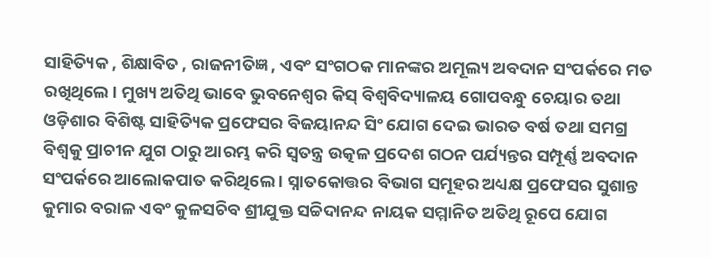ସାହିତ୍ୟିକ , ଶିକ୍ଷାବିତ , ରାଜନୀତିଜ୍ଞ , ଏବଂ ସଂଗଠକ ମାନଙ୍କର ଅମୂଲ୍ୟ ଅବଦାନ ସଂପର୍କରେ ମତ ରଖିଥିଲେ । ମୁଖ୍ୟ ଅତିଥି ଭାବେ ଭୁବନେଶ୍ୱର କିସ୍ ବିଶ୍ଵବିଦ୍ୟାଳୟ ଗୋପବନ୍ଧୁ ଚେୟାର ତଥା ଓଡ଼ିଶାର ବିଶିଷ୍ଟ ସାହିତ୍ୟିକ ପ୍ରଫେସର ବିଜୟାନନ୍ଦ ସିଂ ଯୋଗ ଦେଇ ଭାରତ ବର୍ଷ ତଥା ସମଗ୍ର ବିଶ୍ୱକୁ ପ୍ରାଚୀନ ଯୁଗ ଠାରୁ ଆରମ୍ଭ କରି ସ୍ଵତନ୍ତ୍ର ଉତ୍କଳ ପ୍ରଦେଶ ଗଠନ ପର୍ଯ୍ୟନ୍ତର ସମ୍ପୂର୍ଣ୍ଣ ଅବଦାନ ସଂପର୍କରେ ଆଲୋକପାତ କରିଥିଲେ । ସ୍ନାତକୋତ୍ତର ବିଭାଗ ସମୂହର ଅଧ୍ୟକ୍ଷ ପ୍ରଫେସର ସୁଶାନ୍ତ କୁମାର ବରାଳ ଏବଂ କୁଳସଚିବ ଶ୍ରୀଯୁକ୍ତ ସଚ୍ଚିଦାନନ୍ଦ ନାୟକ ସମ୍ମାନିତ ଅତିଥି ରୂପେ ଯୋଗ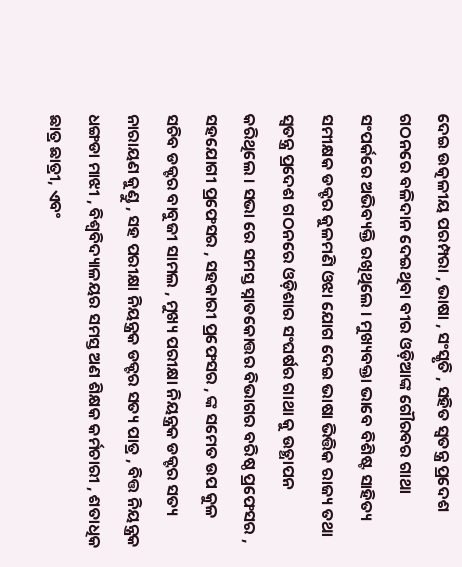ଦେଇ ଉତ୍କଳୀୟ ପରମ୍ପରା , ଭାଷା , ସଂସ୍କୃତି , ସହିତ ସ୍ଵତନ୍ତ୍ର ପ୍ରଦେଶ ଗଠନରେ ବଳିଦାନ ଦେଇଥିବା ବୀର ଓଡ଼ିଆଙ୍କ ଗୌରବର ଗାଥା ସଂପର୍କରେ ଅଭିବ୍ୟକ୍ତି ରଖିଥିଲେ । ମୁଖ୍ୟବକ୍ତା ଭାବେ ବିଶିଷ୍ଟ ସାହିତ୍ୟ ସମୀକ୍ଷକ ଡକ୍ଟର କୁଳମଣି ଓଝା ଯୋଗ ଦେଇ ଭାଷା ଭିତ୍ତିକ ରାଜ୍ୟ ତଥା ସ୍ଵତନ୍ତ୍ର ପ୍ରଦେଶ ଗଠନରେ ଓଡ଼ିଶାର ସଂଘର୍ଷର ଗାଥା କୁ ଉତ୍ଥାପନ କରିଥିଲେ । ସଭା ରେ ସମସ୍ତ ସ୍ନାତକୋତ୍ତର ବିଭାଗର ବରିଷ୍ଠ ପ୍ରଫେସର , ସହଯୋଗୀ ପ୍ରଫେସର , ସହକାରୀ ପ୍ରଫେସର , ଙ୍କ ସମେତ ଉପ କୁଳ ସଚିବ ଡକ୍ଟର ବାବୁଜୀ ସାମଲ , ମୁଖ୍ୟ ପରୀକ୍ଷା ନିୟନ୍ତ୍ରକ ଡକ୍ଟର ସତ୍ୟ ନାରାୟଣ କୁଣ୍ଡୁ , ସହ ପରୀକ୍ଷା ନିୟନ୍ତ୍ରକ ଡକ୍ଟର ସତ୍ୟ ପାତ୍ର , ବିତ୍ତ ନିୟନ୍ତ୍ରକ ଧଙ୍ଗଡା ମାଝୀ , ବିଶ୍ଵବିଦ୍ୟାଳୟର ସମସ୍ତ ଅଣ ଶିକ୍ଷକ କର୍ମଚାରୀ , ଶତାଧିକ ଛାତ୍ର ଛାତ୍ରୀ, ଏବଂ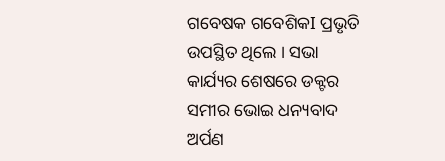ଗବେଷକ ଗବେଶିକI ପ୍ରଭୃତି ଉପସ୍ଥିତ ଥିଲେ । ସଭା କାର୍ଯ୍ୟର ଶେଷରେ ଡକ୍ଟର ସମୀର ଭୋଇ ଧନ୍ୟବାଦ ଅର୍ପଣ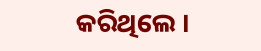କରିଥିଲେ ।